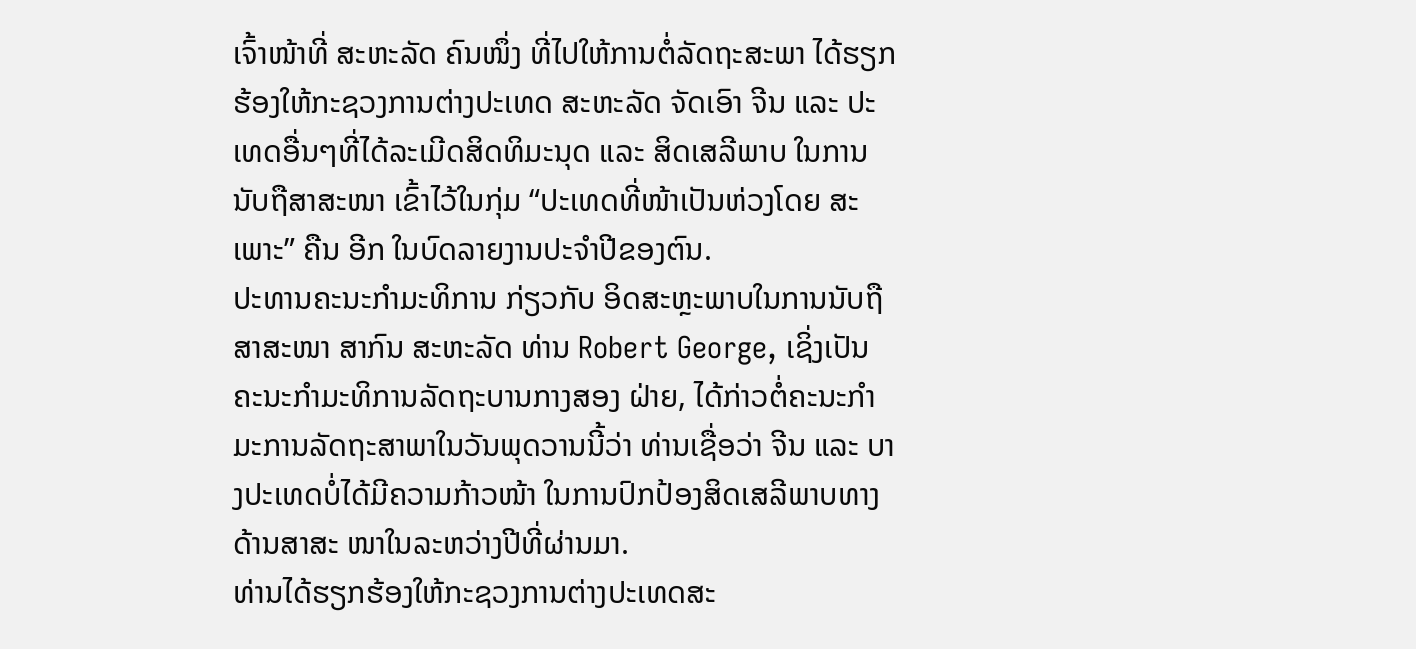ເຈົ້າໜ້າທີ່ ສະຫະລັດ ຄົນໜຶ່ງ ທີ່ໄປໃຫ້ການຕໍ່ລັດຖະສະພາ ໄດ້ຮຽກ ຮ້ອງໃຫ້ກະຊວງການຕ່າງປະເທດ ສະຫະລັດ ຈັດເອົາ ຈີນ ແລະ ປະເທດອື່ນໆທີ່ໄດ້ລະເມີດສິດທິມະນຸດ ແລະ ສິດເສລີພາບ ໃນການນັບຖືສາສະໜາ ເຂົ້າໄວ້ໃນກຸ່ມ “ປະເທດທີ່ໜ້າເປັນຫ່ວງໂດຍ ສະເພາະ” ຄືນ ອີກ ໃນບົດລາຍງານປະຈຳປີຂອງຕົນ.
ປະທານຄະນະກຳມະທິການ ກ່ຽວກັບ ອິດສະຫຼະພາບໃນການນັບຖືສາສະໜາ ສາກົນ ສະຫະລັດ ທ່ານ Robert George, ເຊິ່ງເປັນຄະນະກຳມະທິການລັດຖະບານກາງສອງ ຝ່າຍ, ໄດ້ກ່າວຕໍ່ຄະນະກຳມະການລັດຖະສາພາໃນວັນພຸດວານນີ້ວ່າ ທ່ານເຊື່ອວ່າ ຈີນ ແລະ ບາງປະເທດບໍ່ໄດ້ມີຄວາມກ້າວໜ້າ ໃນການປົກປ້ອງສິດເສລີພາບທາງດ້ານສາສະ ໜາໃນລະຫວ່າງປີທີ່ຜ່ານມາ.
ທ່ານໄດ້ຮຽກຮ້ອງໃຫ້ກະຊວງການຕ່າງປະເທດສະ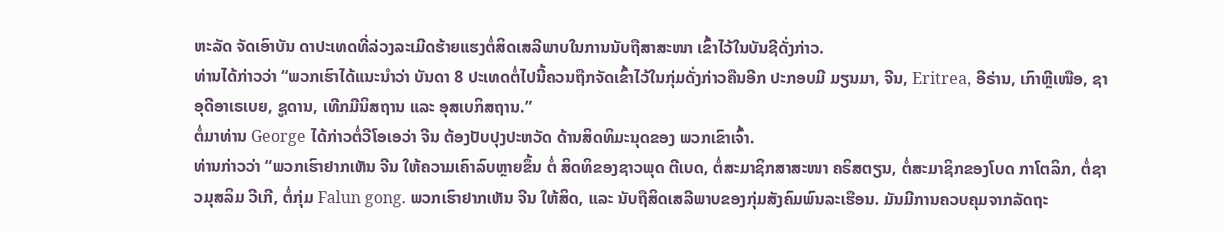ຫະລັດ ຈັດເອົາບັນ ດາປະເທດທີ່ລ່ວງລະເມີດຮ້າຍແຮງຕໍ່ສິດເສລີພາບໃນການນັບຖືສາສະໜາ ເຂົ້າໄວ້ໃນບັນຊີດັ່ງກ່າວ.
ທ່ານໄດ້ກ່າວວ່າ “ພວກເຮົາໄດ້ແນະນຳວ່າ ບັນດາ 8 ປະເທດຕໍ່ໄປນີ້ຄວນຖືກຈັດເຂົ້າໄວ້ໃນກຸ່ມດັ່ງກ່າວຄືນອີກ ປະກອບມີ ມຽນມາ, ຈີນ, Eritrea, ອີຣ່ານ, ເກົາຫຼີເໜືອ, ຊາອຸດີອາເຣເບຍ, ຊູດານ, ເທີກມີນິສຖານ ແລະ ອຸສເບກິສຖານ.”
ຕໍ່ມາທ່ານ George ໄດ້ກ່າວຕໍ່ວີໂອເອວ່າ ຈີນ ຕ້ອງປັບປຸງປະຫວັດ ດ້ານສິດທິມະນຸດຂອງ ພວກເຂົາເຈົ້າ.
ທ່ານກ່າວວ່າ “ພວກເຮົາຢາກເຫັນ ຈີນ ໃຫ້ຄວາມເຄົາລົບຫຼາຍຂຶ້ນ ຕໍ່ ສິດທິຂອງຊາວພຸດ ຕີເບດ, ຕໍ່ສະມາຊິກສາສະໜາ ຄຣິສຕຽນ, ຕໍ່ສະມາຊິກຂອງໂບດ ກາໂຕລິກ, ຕໍ່ຊາວມຸສລິມ ວີເກີ, ຕໍ່ກຸ່ມ Falun gong. ພວກເຮົາຢາກເຫັນ ຈີນ ໃຫ້ສິດ, ແລະ ນັບຖືສິດເສລີພາບຂອງກຸ່ມສັງຄົມພົນລະເຮືອນ. ມັນມີການຄວບຄຸມຈາກລັດຖະ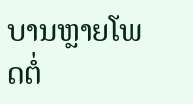ບານຫຼາຍໂພດຕໍ່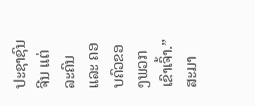ປະຊາຊົນ ຈີນ ແຕ່ລະຄົນ ແລະ ຄອບຄົວຂອງພວກເຂົາເຈົ້າ.”
ສະມາ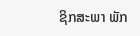ຊິກສະພາ ພັກ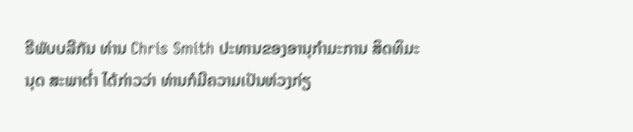ຣີພັບບລີກັນ ທ່ານ Chris Smith ປະທານຂອງອານຸກຳມະການ ສິດທິມະນຸດ ສະພາຕ່ຳ ໄດ້ກ່າວວ່າ ທ່ານກໍມີຄວາມເປັນຫ່ວງກ່ຽ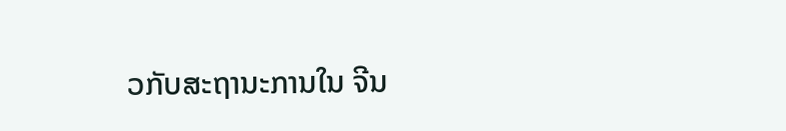ວກັບສະຖານະການໃນ ຈີນ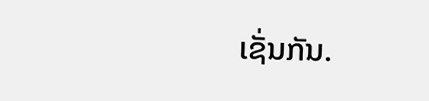ເຊັ່ນກັນ.